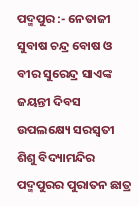ପଦ୍ମପୁର :- ନେତାଜୀ ସୁବାଷ ଚନ୍ଦ୍ର ବୋଷ ଓ ବୀର ସୁରେନ୍ଦ୍ର ସାଏଙ୍କ ଜୟନ୍ତୀ ଦିବସ ଉପଲକ୍ଷ୍ୟେ ସରସ୍ଵତୀ ଶିଶୁ ବିଦ୍ୟାମନ୍ଦିର ପଦ୍ମପୁରର ପୁରାତନ ଛାତ୍ର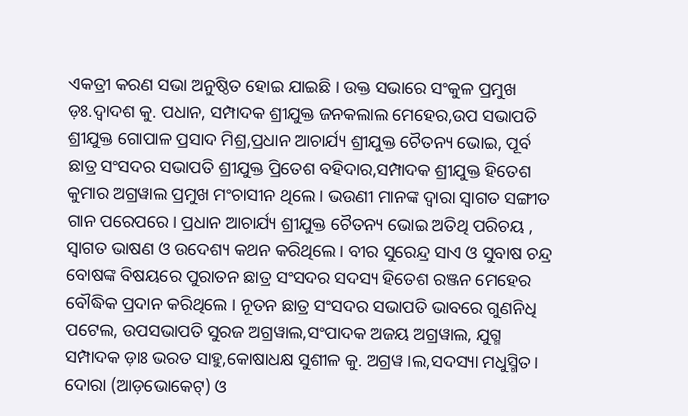ଏକତ୍ରୀ କରଣ ସଭା ଅନୁଷ୍ଠିତ ହୋଇ ଯାଇଛି । ଉକ୍ତ ସଭାରେ ସଂକୁଳ ପ୍ରମୁଖ ଡ଼ଃ.ଦ୍ଵାଦଶ କୁ. ପଧାନ, ସମ୍ପାଦକ ଶ୍ରୀଯୁକ୍ତ ଜନକଲାଲ ମେହେର,ଉପ ସଭାପତି ଶ୍ରୀଯୁକ୍ତ ଗୋପାଳ ପ୍ରସାଦ ମିଶ୍ର,ପ୍ରଧାନ ଆଚାର୍ଯ୍ୟ ଶ୍ରୀଯୁକ୍ତ ଚୈତନ୍ୟ ଭୋଇ, ପୂର୍ବ ଛାତ୍ର ସଂସଦର ସଭାପତି ଶ୍ରୀଯୁକ୍ତ ପ୍ରିତେଶ ବହିଦାର,ସମ୍ପାଦକ ଶ୍ରୀଯୁକ୍ତ ହିତେଶ କୁମାର ଅଗ୍ରୱାଲ ପ୍ରମୁଖ ମଂଚାସୀନ ଥିଲେ । ଭଉଣୀ ମାନଙ୍କ ଦ୍ଵାରା ସ୍ଵାଗତ ସଙ୍ଗୀତ ଗାନ ପରେପରେ। ପ୍ରଧାନ ଆଚାର୍ଯ୍ୟ ଶ୍ରୀଯୁକ୍ତ ଚୈତନ୍ୟ ଭୋଇ ଅତିଥି ପରିଚୟ , ସ୍ଵାଗତ ଭାଷଣ ଓ ଉଦେଶ୍ୟ କଥନ କରିଥିଲେ । ବୀର ସୁରେନ୍ଦ୍ର ସାଏ ଓ ସୁବାଷ ଚନ୍ଦ୍ର ବୋଷଙ୍କ ବିଷୟରେ ପୁରାତନ ଛାତ୍ର ସଂସଦର ସଦସ୍ୟ ହିତେଶ ରଞ୍ଜନ ମେହେର ବୌଦ୍ଧିକ ପ୍ରଦାନ କରିଥିଲେ । ନୂତନ ଛାତ୍ର ସଂସଦର ସଭାପତି ଭାବରେ ଗୁଣନିଧି ପଟେଲ, ଉପସଭାପତି ସୁରଜ ଅଗ୍ରୱାଲ,ସଂପାଦକ ଅଜୟ ଅଗ୍ରୱାଲ, ଯୁଗ୍ମ ସମ୍ପାଦକ ଡ଼ାଃ ଭରତ ସାହୁ,କୋଷାଧକ୍ଷ ସୁଶୀଳ କୁ. ଅଗ୍ରୱ।ଲ,ସଦସ୍ୟା ମଧୁସ୍ମିତ। ଦୋରା (ଆଡ଼ଭୋକେଟ୍) ଓ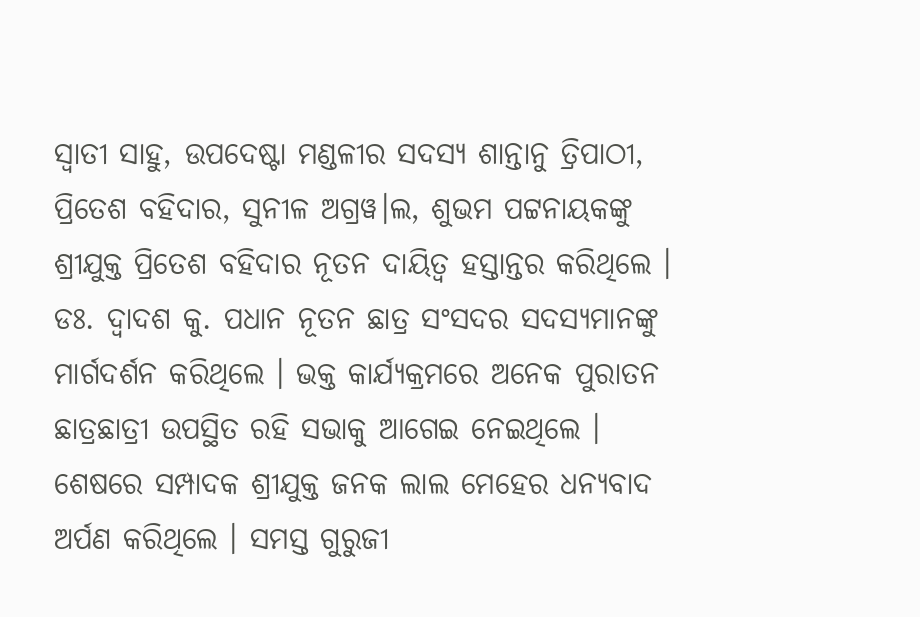ସ୍ଵାତୀ ସାହୁ, ଉପଦେଷ୍ଟା ମଣ୍ଡଳୀର ସଦସ୍ୟ ଶାନ୍ତାନୁ ତ୍ରିପାଠୀ, ପ୍ରିତେଶ ବହିଦାର, ସୁନୀଳ ଅଗ୍ରୱ।ଲ, ଶୁଭମ ପଟ୍ଟନାୟକଙ୍କୁ ଶ୍ରୀଯୁକ୍ତ ପ୍ରିତେଶ ବହିଦାର ନୂତନ ଦାୟିତ୍ୱ ହସ୍ତାନ୍ତର କରିଥିଲେ । ଡଃ. ଦ୍ଵାଦଶ କୁ. ପଧାନ ନୂତନ ଛାତ୍ର ସଂସଦର ସଦସ୍ୟମାନଙ୍କୁ ମାର୍ଗଦର୍ଶନ କରିଥିଲେ । ଭକ୍ତ କାର୍ଯ୍ୟକ୍ରମରେ ଅନେକ ପୁରାତନ ଛାତ୍ରଛାତ୍ରୀ ଉପସ୍ଥିତ ରହି ସଭାକୁ ଆଗେଇ ନେଇଥିଲେ । ଶେଷରେ ସମ୍ପାଦକ ଶ୍ରୀଯୁକ୍ତ ଜନକ ଲାଲ ମେହେର ଧନ୍ୟବାଦ ଅର୍ପଣ କରିଥିଲେ । ସମସ୍ତ ଗୁରୁଜୀ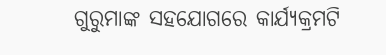ଗୁରୁମାଙ୍କ ସହଯୋଗରେ କାର୍ଯ୍ୟକ୍ରମଟି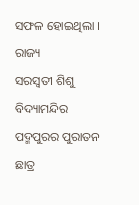ସଫଳ ହୋଇଥିଲା ।
ରାଜ୍ୟ
ସରସ୍ବତୀ ଶିଶୁ ବିଦ୍ୟାମନ୍ଦିର ପଦ୍ମପୁରର ପୁରାତନ ଛାତ୍ର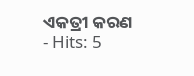ଏକତ୍ରୀ କରଣ
- Hits: 5